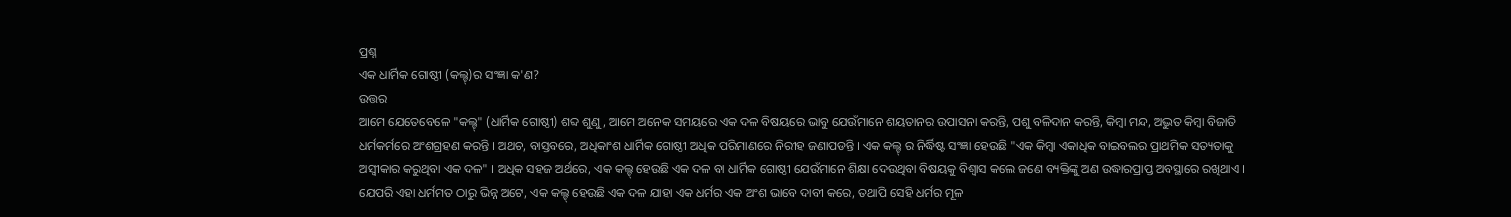ପ୍ରଶ୍ନ
ଏକ ଧାର୍ମିକ ଗୋଷ୍ଠୀ (କଲ୍ଟ୍)ର ସଂଜ୍ଞା କ'ଣ?
ଉତ୍ତର
ଆମେ ଯେତେବେଳେ "କଲ୍ଟ୍" (ଧାର୍ମିକ ଗୋଷ୍ଠୀ) ଶବ୍ଦ ଶୁଣୁ, ଆମେ ଅନେକ ସମୟରେ ଏକ ଦଳ ବିଷୟରେ ଭାବୁ ଯେଉଁମାନେ ଶୟତାନର ଉପାସନା କରନ୍ତି, ପଶୁ ବଳିଦାନ କରନ୍ତି, କିମ୍ବା ମନ୍ଦ, ଅଦ୍ଭୁତ କିମ୍ବା ବିଜାତି ଧର୍ମକର୍ମରେ ଅଂଶଗ୍ରହଣ କରନ୍ତି । ଅଥଚ, ବାସ୍ତବରେ, ଅଧିକାଂଶ ଧାର୍ମିକ ଗୋଷ୍ଠୀ ଅଧିକ ପରିମାଣରେ ନିରୀହ ଜଣାପଡନ୍ତି । ଏକ କଲ୍ଟ୍ ର ନିର୍ଦ୍ଧିଷ୍ଟ ସଂଜ୍ଞା ହେଉଛି "ଏକ କିମ୍ବା ଏକାଧିକ ବାଇବଲର ପ୍ରାଥମିକ ସତ୍ୟତାକୁ ଅସ୍ବୀକାର କରୁଥିବା ଏକ ଦଳ" । ଅଧିକ ସହଜ ଅର୍ଥରେ, ଏକ କଲ୍ଟ୍ ହେଉଛି ଏକ ଦଳ ବା ଧାର୍ମିକ ଗୋଷ୍ଠୀ ଯେଉଁମାନେ ଶିକ୍ଷା ଦେଉଥିବା ବିଷୟକୁ ବିଶ୍ବାସ କଲେ ଜଣେ ବ୍ୟକ୍ତିଙ୍କୁ ଅଣ ଉଦ୍ଧାରପ୍ରାପ୍ତ ଅବସ୍ଥାରେ ରଖିଥାଏ । ଯେପରି ଏହା ଧର୍ମମତ ଠାରୁ ଭିନ୍ନ ଅଟେ, ଏକ କଲ୍ଟ୍ ହେଉଛି ଏକ ଦଳ ଯାହା ଏକ ଧର୍ମର ଏକ ଅଂଶ ଭାବେ ଦାବୀ କରେ, ତଥାପି ସେହି ଧର୍ମର ମୂଳ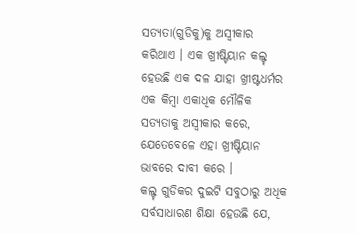ସତ୍ୟତା(ଗୁଡିକୁ)କୁ ଅସ୍ବୀକାର କରିଥାଏ । ଏକ ଖ୍ରୀଷ୍ଟିୟାନ କଲ୍ଟ୍ ହେଉଛି ଏକ ଦଳ ଯାହା ଖ୍ରୀଷ୍ଟଧର୍ମର ଏକ କିମ୍ବା ଏକାଧିକ ମୌଳିକ ସତ୍ୟତାକୁ ଅସ୍ବୀକାର କରେ, ଯେତେବେଳେ ଏହା ଖ୍ରୀଷ୍ଟିୟାନ ଭାବରେ ଦାବୀ କରେ ।
କଲ୍ଟ୍ ଗୁଡିକର ଦୁଇଟି ସବୁଠାରୁ ଅଧିକ ସର୍ବସାଧାରଣ ଶିକ୍ଷା ହେଉଛି ଯେ,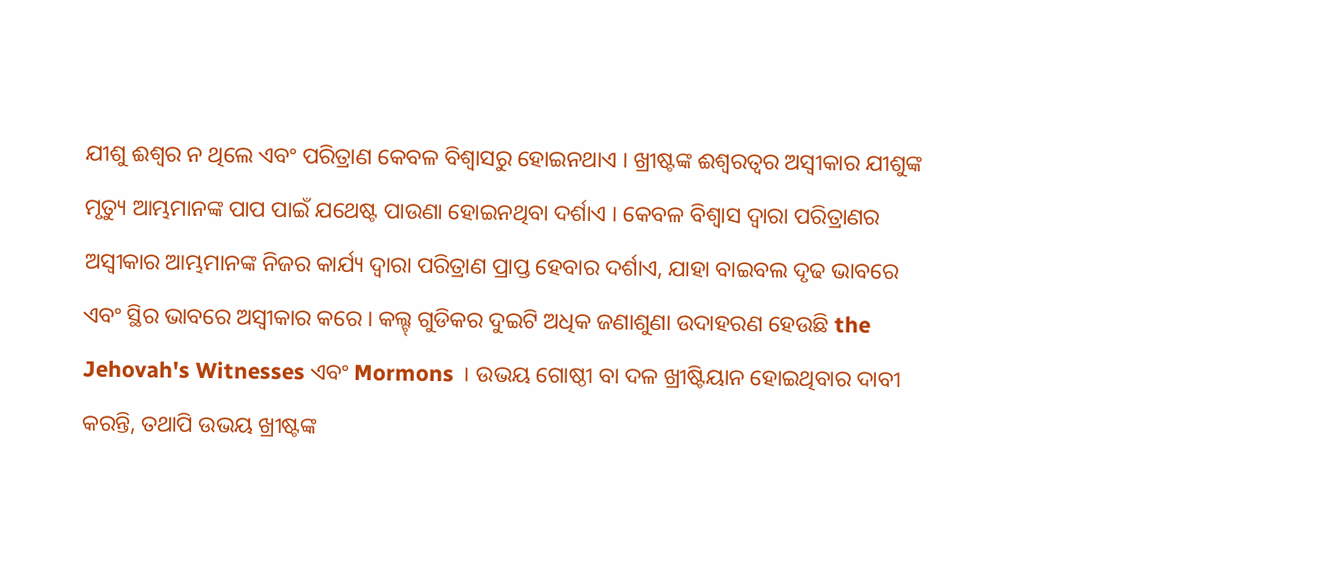ଯୀଶୁ ଈଶ୍ବର ନ ଥିଲେ ଏବଂ ପରିତ୍ରାଣ କେବଳ ବିଶ୍ବାସରୁ ହୋଇନଥାଏ । ଖ୍ରୀଷ୍ଟଙ୍କ ଈଶ୍ବରତ୍ବର ଅସ୍ବୀକାର ଯୀଶୁଙ୍କ ମୃତ୍ୟୁ ଆମ୍ଭମାନଙ୍କ ପାପ ପାଇଁ ଯଥେଷ୍ଟ ପାଉଣା ହୋଇନଥିବା ଦର୍ଶାଏ । କେବଳ ବିଶ୍ବାସ ଦ୍ବାରା ପରିତ୍ରାଣର ଅସ୍ବୀକାର ଆମ୍ଭମାନଙ୍କ ନିଜର କାର୍ଯ୍ୟ ଦ୍ବାରା ପରିତ୍ରାଣ ପ୍ରାପ୍ତ ହେବାର ଦର୍ଶାଏ, ଯାହା ବାଇବଲ ଦୃଢ ଭାବରେ ଏବଂ ସ୍ଥିର ଭାବରେ ଅସ୍ବୀକାର କରେ । କଲ୍ଟ୍ ଗୁଡିକର ଦୁଇଟି ଅଧିକ ଜଣାଶୁଣା ଉଦାହରଣ ହେଉଛି the Jehovah's Witnesses ଏବଂ Mormons । ଉଭୟ ଗୋଷ୍ଠୀ ବା ଦଳ ଖ୍ରୀଷ୍ଟିୟାନ ହୋଇଥିବାର ଦାବୀ କରନ୍ତି, ତଥାପି ଉଭୟ ଖ୍ରୀଷ୍ଟଙ୍କ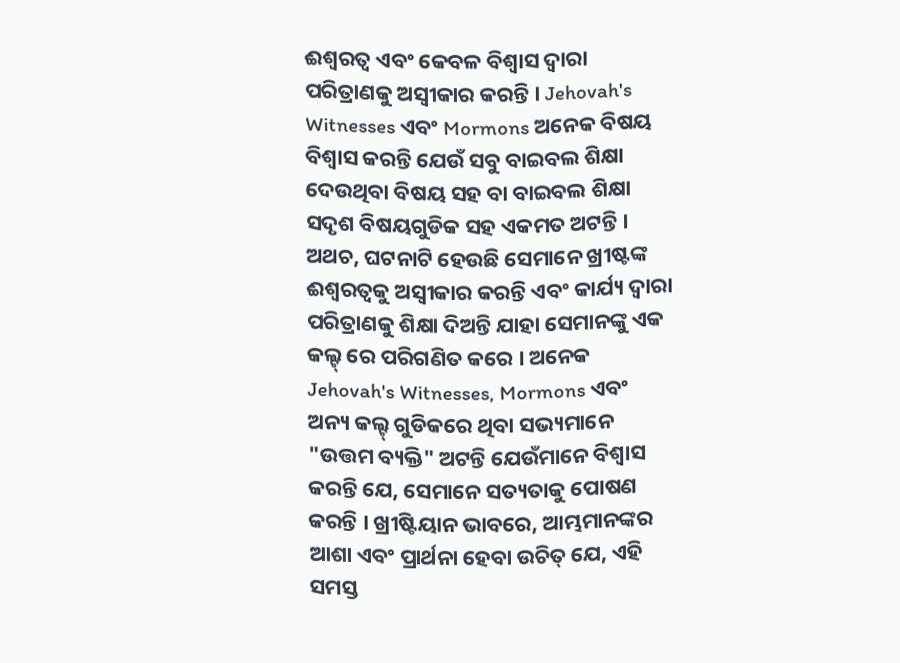ଈଶ୍ବରତ୍ବ ଏବଂ କେବଳ ବିଶ୍ବାସ ଦ୍ବାରା ପରିତ୍ରାଣକୁ ଅସ୍ବୀକାର କରନ୍ତି । Jehovah's Witnesses ଏବଂ Mormons ଅନେକ ବିଷୟ ବିଶ୍ବାସ କରନ୍ତି ଯେଉଁ ସବୁ ବାଇବଲ ଶିକ୍ଷା ଦେଉଥିବା ବିଷୟ ସହ ବା ବାଇବଲ ଶିକ୍ଷା ସଦୃଶ ବିଷୟଗୁଡିକ ସହ ଏକମତ ଅଟନ୍ତି । ଅଥଚ, ଘଟନାଟି ହେଉଛି ସେମାନେ ଖ୍ରୀଷ୍ଟଙ୍କ ଈଶ୍ବରତ୍ବକୁ ଅସ୍ବୀକାର କରନ୍ତି ଏବଂ କାର୍ଯ୍ୟ ଦ୍ବାରା ପରିତ୍ରାଣକୁ ଶିକ୍ଷା ଦିଅନ୍ତି ଯାହା ସେମାନଙ୍କୁ ଏକ କଲ୍ଟ୍ ରେ ପରିଗଣିତ କରେ । ଅନେକ Jehovah's Witnesses, Mormons ଏବଂ ଅନ୍ୟ କଲ୍ଟ୍ ଗୁଡିକରେ ଥିବା ସଭ୍ୟମାନେ "ଉତ୍ତମ ବ୍ୟକ୍ତି" ଅଟନ୍ତି ଯେଉଁମାନେ ବିଶ୍ବାସ କରନ୍ତି ଯେ, ସେମାନେ ସତ୍ୟତାକୁ ପୋଷଣ କରନ୍ତି । ଖ୍ରୀଷ୍ଟିୟାନ ଭାବରେ, ଆମ୍ଭମାନଙ୍କର ଆଶା ଏବଂ ପ୍ରାର୍ଥନା ହେବା ଉଚିତ୍ ଯେ, ଏହି ସମସ୍ତ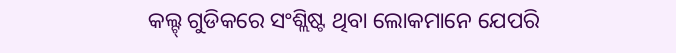କଲ୍ଟ୍ ଗୁଡିକରେ ସଂଶ୍ଲିଷ୍ଟ ଥିବା ଲୋକମାନେ ଯେପରି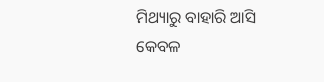ମିଥ୍ୟାରୁ ବାହାରି ଆସି କେବଳ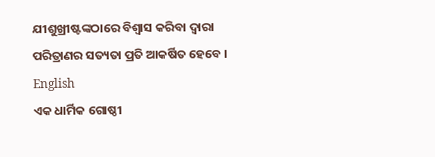ଯୀଶୁଖ୍ରୀଷ୍ଟଙ୍କଠାରେ ବିଶ୍ବାସ କରିବା ଦ୍ବାରା ପରିତ୍ରାଣର ସତ୍ୟତା ପ୍ରତି ଆକର୍ଷିତ ହେବେ ।
English
ଏକ ଧାର୍ମିକ ଗୋଷ୍ଠୀ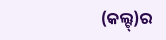(କଲ୍ଟ୍)ର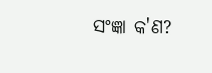ସଂଜ୍ଞା କ'ଣ?